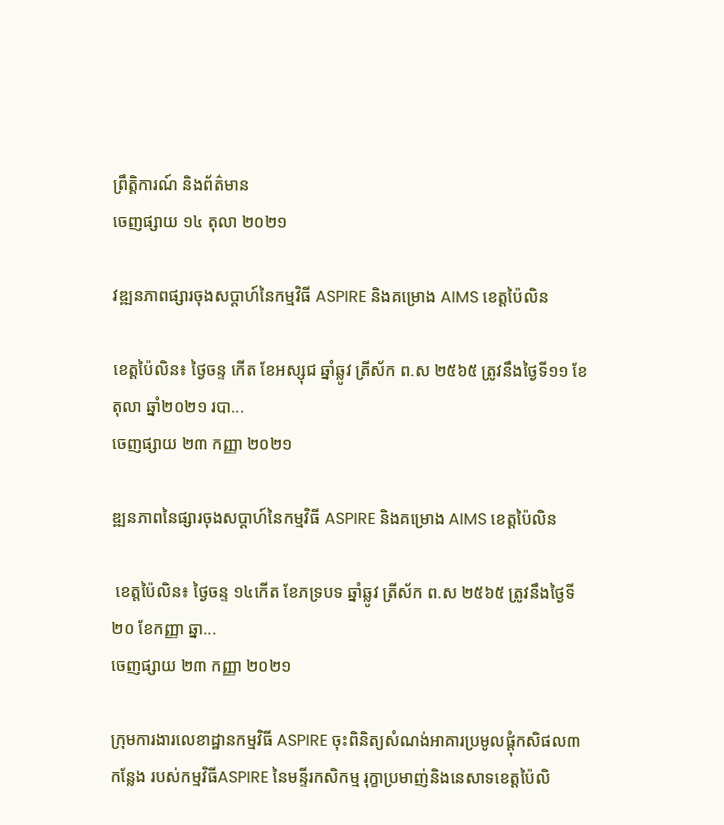ព្រឹត្តិការណ៍ និងព័ត៌មាន
ចេញផ្សាយ ១៤ តុលា ២០២១

វឌ្ឍនភាពផ្សារចុងសប្តាហ៍នៃកម្មវិធី ASPIRE និងគម្រោង AIMS ខេត្តប៉ៃលិន

ខេត្តប៉ៃលិន៖ ថ្ងៃចន្ទ កើត ខែអស្សុជ ឆ្នាំឆ្លូវ ត្រីស័ក ព.ស ២៥៦៥ ត្រូវនឹងថ្ងៃទី១១ ខែតុលា ឆ្នាំ២០២១ របា...
ចេញផ្សាយ ២៣ កញ្ញា ២០២១

ឌ្ឍនភាពនៃផ្សារចុងសប្តាហ៍នៃកម្មវិធី ASPIRE និងគម្រោង AIMS ខេត្តប៉ៃលិន

 ខេត្តប៉ៃលិន៖ ថ្ងៃចន្ទ ១៤កើត ខែភទ្របទ ឆ្នាំឆ្លូវ ត្រីស័ក ព.ស ២៥៦៥ ត្រូវនឹងថ្ងៃទី២០ ខែកញ្ញា ឆ្នា...
ចេញផ្សាយ ២៣ កញ្ញា ២០២១

ក្រុមការងារលេខាដ្ឋានកម្មវិធី ASPIRE ចុះពិនិត្យសំណង់អាគារប្រមូលផ្តុំកសិផល៣កន្លែង របស់កម្មវិធីASPIRE នៃមន្ទីរកសិកម្ម រុក្ខាប្រមាញ់និងនេសាទខេត្តប៉ៃលិ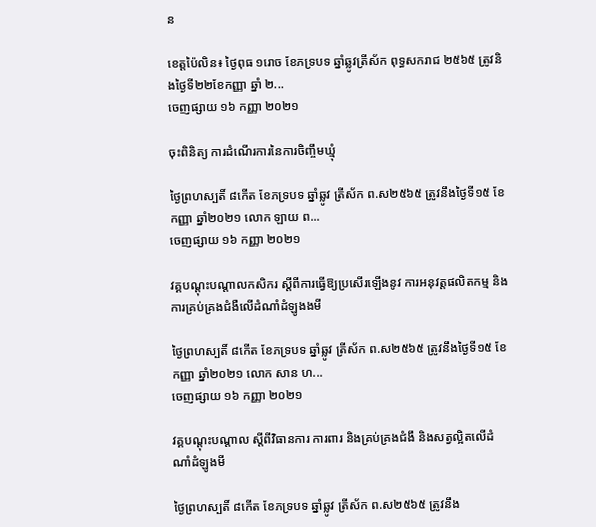ន

ខេត្តប៉ៃលិន៖ ថ្ងៃពុធ ១រោច ខែភទ្របទ ឆ្នាំឆ្លូវត្រីស័ក ពុទ្ធសករាជ ២៥៦៥ ត្រូវនិងថ្ងៃទី២២ខែកញ្ញា ឆ្នាំ ២...
ចេញផ្សាយ ១៦ កញ្ញា ២០២១

ចុះពិនិត្យ ការដំណើរការនៃការចិញ្ចឹមឃ្មុំ

ថ្ងៃព្រហស្បតិ៍ ៨កើត ខែភទ្របទ ឆ្នាំឆ្លូវ ត្រីស័ក ព.ស២៥៦៥ ត្រូវនឹងថ្ងៃទី១៥ ខែកញ្ញា ឆ្នាំ២០២១ លោក ឡាយ ព...
ចេញផ្សាយ ១៦ កញ្ញា ២០២១

វគ្គបណ្តុះបណ្តាលកសិករ ស្តីពីការធ្វើឱ្យប្រសើរឡើងនូវ ការអនុវត្តផលិតកម្ម និងការគ្រប់គ្រងជំងឺលើដំណាំដំឡូងងមី

ថ្ងៃព្រហស្បតិ៍ ៨កើត ខែភទ្របទ ឆ្នាំឆ្លូវ ត្រីស័ក ព.ស២៥៦៥ ត្រូវនឹងថ្ងៃទី១៥ ខែកញ្ញា ឆ្នាំ២០២១ លោក សាន ហ...
ចេញផ្សាយ ១៦ កញ្ញា ២០២១

វគ្គបណ្តុះបណ្តាល ស្តីពីវិធានការ ការពារ និងគ្រប់គ្រងជំងឹ និងសត្វល្អិតលើដំណាំដំឡូងមី

ថ្ងៃព្រហស្បតិ៍ ៨កើត ខែភទ្របទ ឆ្នាំឆ្លូវ ត្រីស័ក ព.ស២៥៦៥ ត្រូវនឹង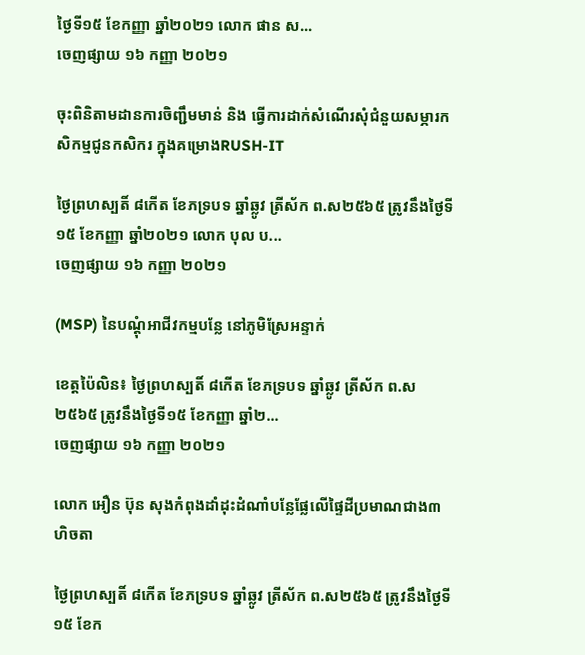ថ្ងៃទី១៥ ខែកញ្ញា ឆ្នាំ២០២១ លោក ផាន ស...
ចេញផ្សាយ ១៦ កញ្ញា ២០២១

ចុះពិនិតាមដានការចិញ្ជឹមមាន់ និង ធ្វើការដាក់សំណើរសុំជំនួយសម្ភារកសិកម្មជូនកសិករ ក្នុងគម្រោងRUSH-IT

ថ្ងៃព្រហស្បតិ៍ ៨កើត ខែភទ្របទ ឆ្នាំឆ្លូវ ត្រីស័ក ព.ស២៥៦៥ ត្រូវនឹងថ្ងៃទី១៥ ខែកញ្ញា ឆ្នាំ២០២១ លោក បុល ប...
ចេញផ្សាយ ១៦ កញ្ញា ២០២១

(MSP) នៃបណ្តុំអាជីវកម្មបន្លែ នៅភូមិស្រែអន្ទាក់

ខេត្តប៉ៃលិន៖ ថ្ងៃព្រហស្បតិ៍ ៨កើត ខែភទ្របទ ឆ្នាំឆ្លូវ ត្រីស័ក ព.ស២៥៦៥ ត្រូវនឹងថ្ងៃទី១៥ ខែកញ្ញា ឆ្នាំ២...
ចេញផ្សាយ ១៦ កញ្ញា ២០២១

លោក អឿន ប៊ុន សុងកំពុងដាំដុះដំណាំបន្លែផ្លែលើផ្ទៃដីប្រមាណជាង៣ហិចតា

ថ្ងៃព្រហស្បតិ៍ ៨កើត ខែភទ្របទ ឆ្នាំឆ្លូវ ត្រីស័ក ព.ស២៥៦៥ ត្រូវនឹងថ្ងៃទី១៥ ខែក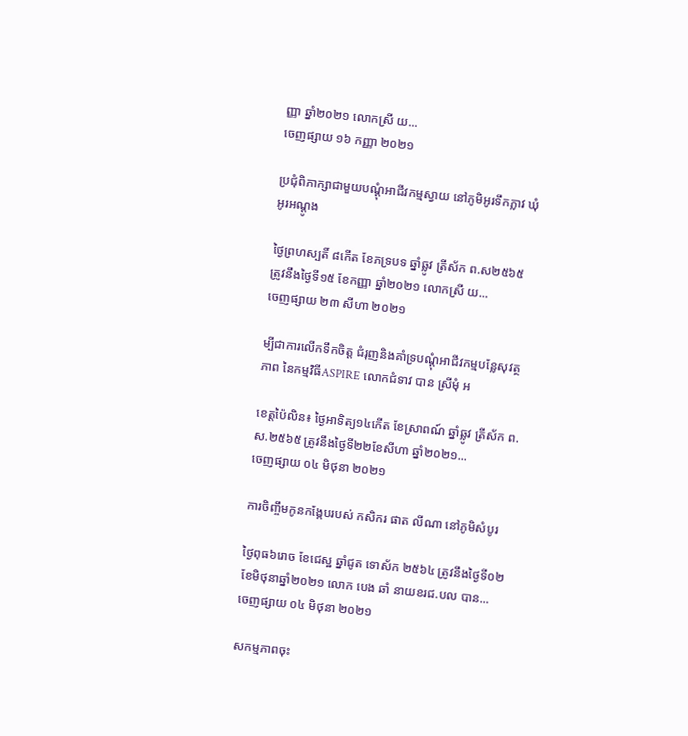ញ្ញា ឆ្នាំ២០២១ លោកស្រី យ...
ចេញផ្សាយ ១៦ កញ្ញា ២០២១

ប្រជុំពិភាក្សាជាមួយបណ្តុំអាជីវកម្មស្វាយ នៅភូមិអូរទឹកភ្លាវ ឃុំអូរអណ្តូង

ថ្ងៃព្រហស្បតិ៍ ៨កើត ខែភទ្របទ ឆ្នាំឆ្លូវ ត្រីស័ក ព.ស២៥៦៥ ត្រូវនឹងថ្ងៃទី១៥ ខែកញ្ញា ឆ្នាំ២០២១ លោកស្រី យ...
ចេញផ្សាយ ២៣ សីហា ២០២១

ម្បីជាការលើកទឹកចិត្ត ជំរុញនិងគាំទ្របណ្តុំអាជីវកម្មបន្លែសុវត្ថភាព នៃកម្មវិធីASPIRE លោកជំទាវ បាន ស្រីមុំ អ

ខេត្តប៉ៃលិន៖ ថ្ងៃអាទិត្យ១៤កើត ខែស្រាពណ៍ ឆ្នាំឆ្លូវ ត្រីស័ក ព.ស.២៥៦៥ ត្រូវនឹងថ្ងៃទី២២ខែសីហា ឆ្នាំ២០២១...
ចេញផ្សាយ ០៤ មិថុនា ២០២១

ការចិញ្ចឹមកូនកង្កែបរបស់ កសិករ ផាត លីណា នៅភូមិសំបូរ

ថ្ងៃពុធ៦រោច ខែជេស្ឋ ឆ្នាំជូត ទោស័ក ២៥៦៤ ត្រូវនឹងថ្ងៃទី០២ ខែមិថុនាឆ្នាំ២០២១ លោក បេង ឆាំ នាយខរជ.បល បាន...
ចេញផ្សាយ ០៤ មិថុនា ២០២១

សកម្មភាពចុះ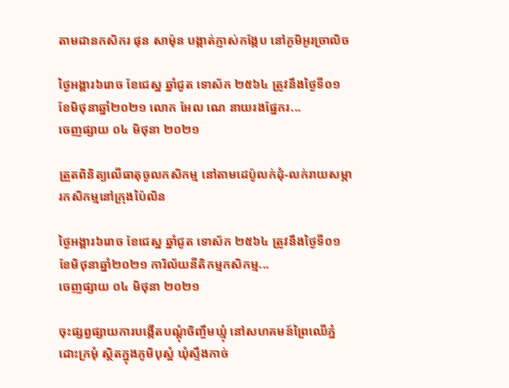តាមដានកសិករ ផុន សាម៉ុន បង្កាត់ភ្ញាស់កង្កែប នៅភូមិអូរច្រាលិច

ថ្ងៃអង្គារ៦រោច ខែជេស្ឋ ឆ្នាំជូត ទោស័ក ២៥៦៤ ត្រូវនឹងថ្ងៃទី០១ ខែមិថុនាឆ្នាំ២០២១ លោក អែល ណេ នាយរងផ្នែករ...
ចេញផ្សាយ ០៤ មិថុនា ២០២១

ត្រួតពិនិត្យលើធាតុចូលកសិកម្ម នៅតាមដេប៉ូលក់ដុំ-លក់រាយសម្ភារកសិកម្មនៅក្រុងប៉ៃលិន

ថ្ងៃអង្គារ៦រោច ខែជេស្ឋ ឆ្នាំជូត ទោស័ក ២៥៦៤ ត្រូវនឹងថ្ងៃទី០១ ខែមិថុនាឆ្នាំ២០២១ ការិល័យនីតិកម្មកសិកម្ម...
ចេញផ្សាយ ០៤ មិថុនា ២០២១

ចុះផ្សព្វផ្សាយការបង្កើតបណ្តុំចិញ្ចឹមឃ្មុំ នៅសហគមន៍ព្រៃឈើភ្នំដោះក្រមុំ ស្ថិតក្នុងភូមិបុស្អំ ឃុំស្ទឹងកាច់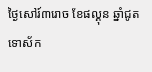ថ្ងៃសៅរ៍៣រោច ខែផល្គុន ឆ្នាំជូត ទោស័ក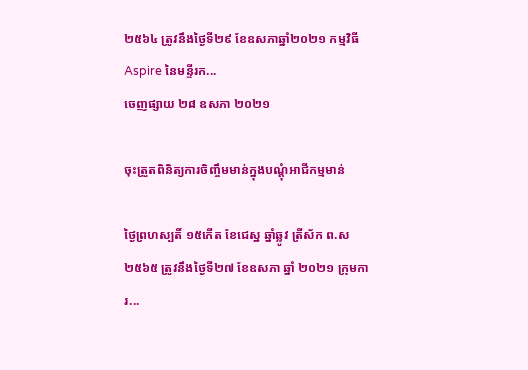២៥៦៤ ត្រូវនឹងថ្ងៃទី២៩ ខែឧសភាឆ្នាំ២០២១ កម្មវិធី Aspire នៃមន្ទីរក...
ចេញផ្សាយ ២៨ ឧសភា ២០២១

ចុះត្រួតពិនិត្យការចិញ្ចឹមមាន់ក្នុងបណ្តុំអាជីកម្មមាន់

ថ្ងៃព្រហស្បតិ៍ ១៥កើត ខែជេស្ឋ ឆ្នាំឆ្លូវ ត្រីស័ក ព.ស ២៥៦៥ ត្រូវនឹងថ្ងៃទី២៧ ខែឧសភា ឆ្នាំ ២០២១ ក្រុមការ...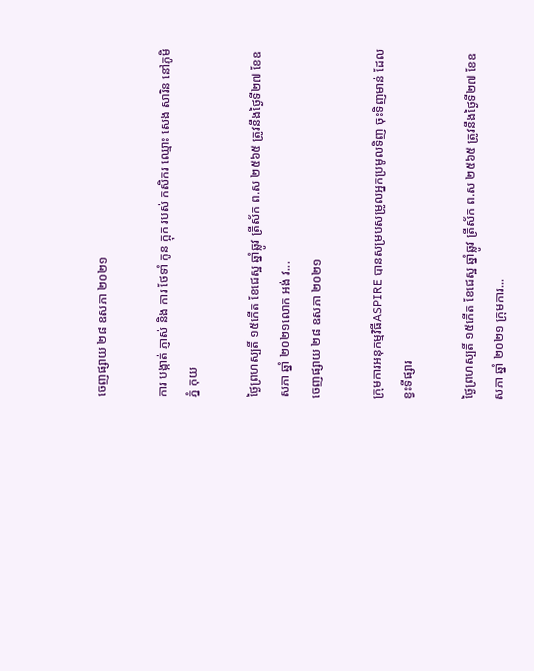ចេញផ្សាយ ២៨ ឧសភា ២០២១

ការ បង្កាត់ ភ្ញាស់ និង ការ ថែទាំ កូន ក្អុក របស់ កសិករ ឈ្មោះ សេង សារិន នៅភូមិ ភ្នំ កុយ

ថ្ងៃព្រហស្បតិ៍ ១៥កើត ខែជេស្ឋ ឆ្នាំឆ្លូវ ត្រីស័ក ព.ស ២៥៦៥ ត្រូវនឹងថ្ងៃទី២៧ ខែឧសភា ឆ្នាំ ២០២១លោក អង់ វ...
ចេញផ្សាយ ២៨ ឧសភា ២០២១

ក្រុមការអនុកម្មវិធីASPIRE បានសម្របសម្រូលអ្នកប្រមូលទិញ ចុះទិញមាន់ ដែលខ្វះទីផ្សារ

ថ្ងៃព្រហស្បតិ៍ ១៥កើត ខែជេស្ឋ ឆ្នាំឆ្លូវ ត្រីស័ក ព.ស ២៥៦៥ ត្រូវនឹងថ្ងៃទី២៧ ខែឧសភា ឆ្នាំ ២០២១ ក្រុមការ...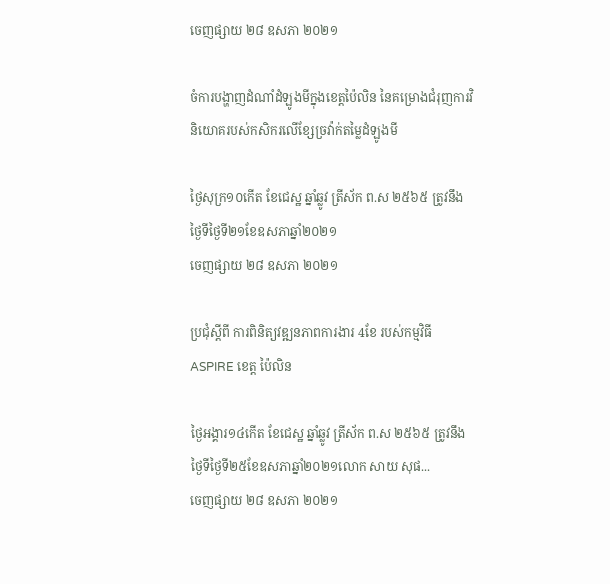ចេញផ្សាយ ២៨ ឧសភា ២០២១

ចំការបង្ហាញដំណាំដំឡូងមីក្នុងខេត្តប៉ៃលិន នៃគម្រោងជំរុញការវិនិយោគរបស់កសិករលើខ្សែច្រវ៉ាក់តម្លៃដំឡូងមី

ថ្ងៃសុក្រ១០កើត ខែជេស្ឋ ឆ្នាំឆ្លូវ ត្រីស័ក ព.ស ២៥៦៥ ត្រូវនឹងថ្ងៃទីថ្ងៃទី២១ខែឧសភាឆ្នាំ២០២១
ចេញផ្សាយ ២៨ ឧសភា ២០២១

ប្រជុំស្ដីពី ការពិនិត្យវឌ្ឍនភាពការងារ 4ខែ របស់កម្មវិធី ASPIRE ខេត្ត ប៉ៃលិន

ថ្ងៃអង្គារ១៤កើត ខែជេស្ឋ ឆ្នាំឆ្លូវ ត្រីស័ក ព.ស ២៥៦៥ ត្រូវនឹងថ្ងៃទីថ្ងៃទី២៥ខែឧសភាឆ្នាំ២០២១លោក សាយ សុផ...
ចេញផ្សាយ ២៨ ឧសភា ២០២១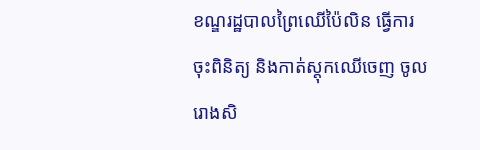ខណ្ឌរដ្ឋបាលព្រៃឈើប៉ៃលិន ធ្វើការចុះពិនិត្យ និងកាត់ស្តុកឈើចេញ ចូលរោងសិ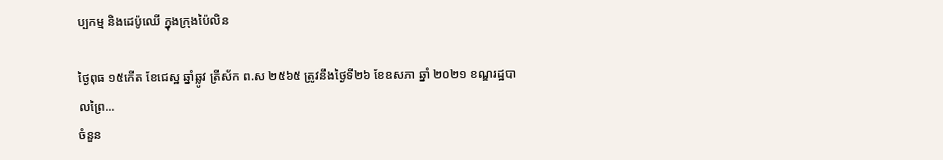ប្បកម្ម និងដេប៉ូឈើ ក្នុងក្រុងប៉ៃលិន

ថ្ងៃពុធ ១៥កើត ខែជេស្ឋ ឆ្នាំឆ្លូវ ត្រីស័ក ព.ស ២៥៦៥ ត្រូវនឹងថ្ងៃទី២៦ ខែឧសភា ឆ្នាំ ២០២១ ខណ្ឌរដ្ឋបាលព្រៃ...
ចំនួន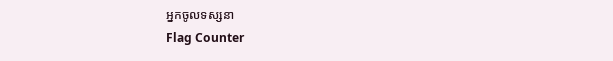អ្នកចូលទស្សនា
Flag Counter